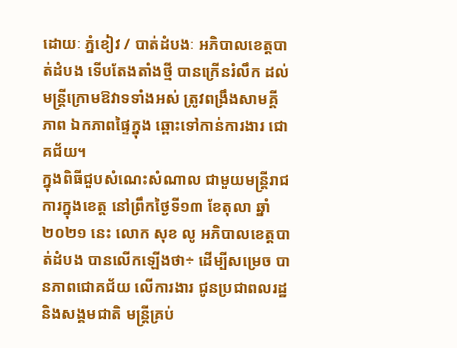ដោយៈ ភ្នំខៀវ / បាត់ដំបងៈ អភិបាលខេត្តបាត់ដំបង ទើបតែងតាំងថ្មី បានក្រើនរំលឹក ដល់មន្ត្រីក្រោមឱវាទទាំងអស់ ត្រូវពង្រឹងសាមគ្គីភាព ឯកភាពផ្ទៃក្នុង ឆ្ពោះទៅកាន់ការងារ ជោគជ័យ។
ក្នុងពិធីជួបសំណេះសំណាល ជាមួយមន្ត្រីរាជការក្នុងខេត្ត នៅព្រឹកថ្ងៃទី១៣ ខែតុលា ឆ្នាំ ២០២១ នេះ លោក សុខ លូ អភិបាលខេត្តបាត់ដំបង បានលើកឡើងថា÷ ដើម្បីសម្រេច បានភាពជោគជ័យ លើការងារ ជូនប្រជាពលរដ្ឋ និងសង្គមជាតិ មន្ត្រីគ្រប់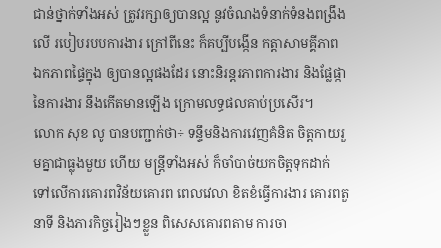ជាន់ថ្នាក់ទាំងអស់ ត្រូវរក្សាឲ្យបានល្អ នូវចំណងទំនាក់ទំនងពង្រឹងលើ របៀបរបបការងារ ក្រៅពីនេះ ក៏គប្បីបង្កើន កត្តាសាមគ្គីភាព ឯកភាពផ្ទៃក្នុង ឲ្យបានល្អផងដែរ នោះនិរន្តរភាពការងារ និងផ្លែផ្កា នៃការងារ នឹងកើតមានឡើង ក្រោមលទ្ធផលគាប់ប្រសើរ។
លោក សុខ លូ បានបញ្ជាក់ថា÷ ទន្ទឹមនិងការវេញគំនិត ចិត្តកាយរួមគ្នាជាធ្លុងមួយ ហើយ មន្ត្រីទាំងអស់ ក៏ចាំបាច់យកចិត្តទុកដាក់ ទៅលើការគោរពវិន័យគោរព ពេលវេលា ខិតខំធ្វើការងារ គោរពតួនាទី និងភារកិច្ចរៀងៗខ្លួន ពិសេសគោរពតាម ការចា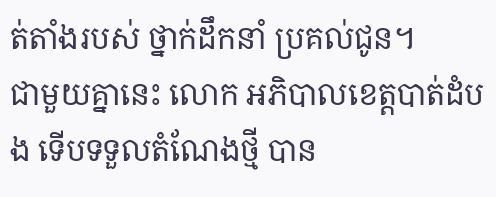ត់តាំងរបស់ ថ្នាក់ដឹកនាំ ប្រគល់ជូន។
ជាមួយគ្នានេះ លោក អភិបាលខេត្តបាត់ដំបង ទើបទទួលតំណែងថ្មី បាន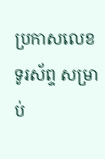ប្រកាសលេខ ទូរស័ព្ទ សម្រាប់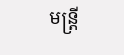មន្ត្រី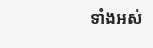ទាំងអស់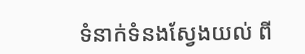ទំនាក់ទំនងស្វែងយល់ ពី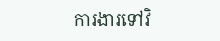ការងារទៅវិ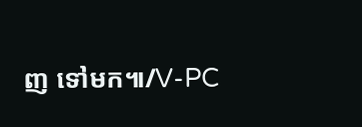ញ ទៅមក៕/V-PC